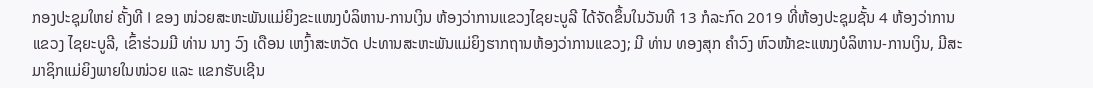ກອງປະຊຸມໃຫຍ່ ຄັ້ງທີ I ຂອງ ໜ່ວຍສະຫະພັນແມ່ຍິງຂະແໜງບໍລິຫານ-ການເງິນ ຫ້ອງວ່າການແຂວງໄຊຍະບູລີ ໄດ້ຈັດຂຶ້ນໃນວັນທີ 13 ກໍລະກົດ 2019 ທີ່ຫ້ອງປະຊຸມຊັ້ນ 4 ຫ້ອງວ່າການແຂວງ ໄຊຍະບູລີ, ເຂົ້າຮ່ວມມີ ທ່ານ ນາງ ວົງ ເດືອນ ເຫງົ້າສະຫວັດ ປະທານສະຫະພັນແມ່ຍິງຮາກຖານຫ້ອງວ່າການແຂວງ; ມີ ທ່ານ ທອງສຸກ ຄໍາວົງ ຫົວໜ້າຂະແໜງບໍລິຫານ-ການເງິນ, ມີສະມາຊິກແມ່ຍິງພາຍໃນໜ່ວຍ ແລະ ແຂກຮັບເຊີນ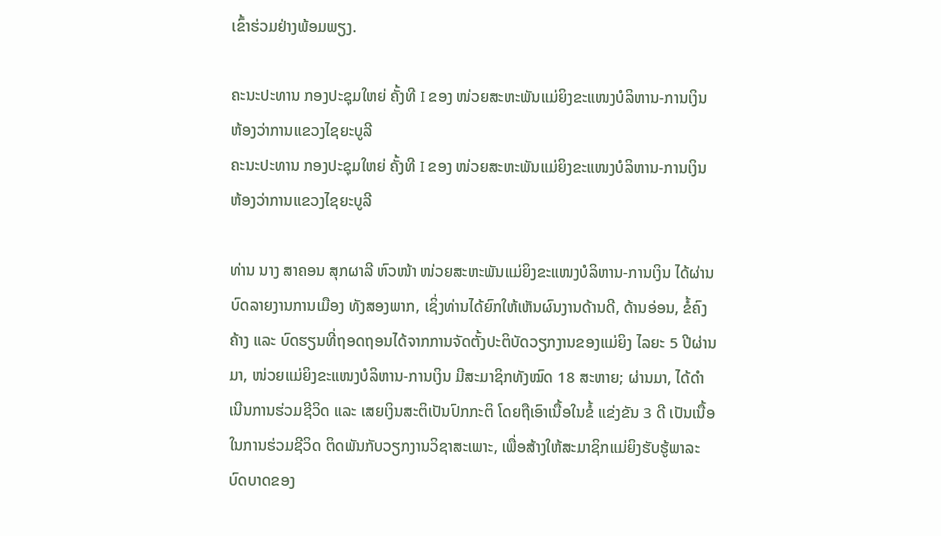ເຂົ້າຮ່ວມຢ່າງພ້ອມພຽງ.

ຄະນະປະທານ ກອງປະຊຸມໃຫຍ່ ຄັ້ງທີ I ຂອງ ໜ່ວຍສະຫະພັນແມ່ຍິງຂະແໜງບໍລິຫານ-ການເງິນ ຫ້ອງວ່າການແຂວງໄຊຍະບູລີ
ຄະນະປະທານ ກອງປະຊຸມໃຫຍ່ ຄັ້ງທີ I ຂອງ ໜ່ວຍສະຫະພັນແມ່ຍິງຂະແໜງບໍລິຫານ-ການເງິນ ຫ້ອງວ່າການແຂວງໄຊຍະບູລີ

ທ່ານ ນາງ ສາຄອນ ສຸກຜາລີ ຫົວໜ້າ ໜ່ວຍສະຫະພັນແມ່ຍິງຂະແໜງບໍລິຫານ-ການເງິນ ໄດ້ຜ່ານບົດລາຍງານການເມືອງ ທັງສອງພາກ, ເຊິ່ງທ່ານໄດ້ຍົກໃຫ້ເຫັນຜົນງານດ້ານດີ, ດ້ານອ່ອນ, ຂໍ້ຄົງຄ້າງ ແລະ ບົດຮຽນທີ່ຖອດຖອນໄດ້ຈາກການຈັດຕັ້ງປະຕິບັດວຽກງານຂອງແມ່ຍິງ ໄລຍະ 5 ປີຜ່ານມາ, ໜ່ວຍແມ່ຍິງຂະແໜງບໍລິຫານ-ການເງິນ ມີສະມາຊິກທັງໝົດ 18 ສະຫາຍ; ຜ່ານມາ, ໄດ້ດໍາເນີນການຮ່ວມຊີວິດ ແລະ ເສຍເງິນສະຕິເປັນປົກກະຕິ ໂດຍຖືເອົາເນື້ອໃນຂໍ້ ແຂ່ງຂັນ 3 ດີ ເປັນເນື້ອໃນການຮ່ວມຊີວິດ ຕິດພັນກັບວຽກງານວິຊາສະເພາະ, ເພື່ອສ້າງໃຫ້ສະມາຊິກແມ່ຍິງຮັບຮູ້ພາລະບົດບາດຂອງ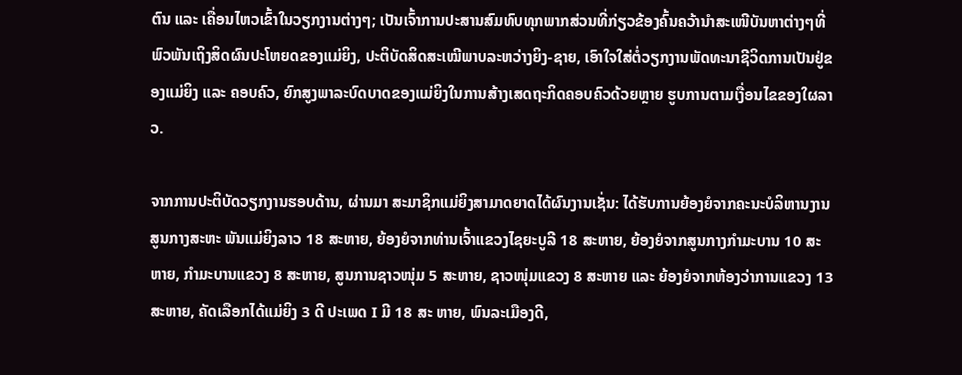ຕົນ ແລະ ເຄື່ອນໄຫວເຂົ້າໃນວຽກງານຕ່າງໆ; ເປັນເຈົ້າການປະສານສົມທົບທຸກພາກສ່ວນທີ່ກ່ຽວຂ້ອງຄົ້ນຄວ້ານໍາສະເໜີບັນຫາຕ່າງໆທີ່ພົວພັນເຖິງສິດຜົນປະໂຫຍດຂອງແມ່ຍິງ, ປະຕິບັດສິດສະເໝີພາບລະຫວ່າງຍິງ-ຊາຍ, ເອົາໃຈໃສ່ຕໍ່ວຽກງານພັດທະນາຊີວິດການເປັນຢູ່ຂອງແມ່ຍິງ ແລະ ຄອບຄົວ, ຍົກສູງພາລະບົດບາດຂອງແມ່ຍິງໃນການສ້າງເສດຖະກິດຄອບຄົວດ້ວຍຫຼາຍ ຮູບການຕາມເງື່ອນໄຂຂອງໃຜລາວ.

ຈາກການປະຕິບັດວຽກງານຮອບດ້ານ, ຜ່ານມາ ສະມາຊິກແມ່ຍິງສາມາດຍາດໄດ້ຜົນງານເຊັ່ນ: ໄດ້ຮັບການຍ້ອງຍໍຈາກຄະນະບໍລິຫານງານສູນກາງສະຫະ ພັນແມ່ຍິງລາວ 18 ສະຫາຍ, ຍ້ອງຍໍຈາກທ່ານເຈົ້າແຂວງໄຊຍະບູລີ 18 ສະຫາຍ, ຍ້ອງຍໍຈາກສູນກາງກໍາມະບານ 10 ສະ ຫາຍ, ກໍາມະບານແຂວງ 8 ສະຫາຍ, ສູນການຊາວໜຸ່ມ 5 ສະຫາຍ, ຊາວໜຸ່ມແຂວງ 8 ສະຫາຍ ແລະ ຍ້ອງຍໍຈາກຫ້ອງວ່າການແຂວງ 13 ສະຫາຍ, ຄັດເລືອກໄດ້ແມ່ຍິງ 3 ດີ ປະເພດ I ມີ 18 ສະ ຫາຍ, ພົນລະເມືອງດີ,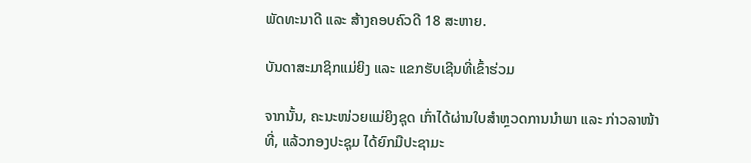ພັດທະນາດີ ແລະ ສ້າງຄອບຄົວດີ 18 ສະຫາຍ.

ບັນດາສະມາຊິກແມ່ຍິງ ແລະ ແຂກຮັບເຊີນທີ່ເຂົ້າຮ່ວມ

ຈາກນັ້ນ, ຄະນະໜ່ວຍແມ່ຍິງຊຸດ ເກົ່າໄດ້ຜ່ານໃບສໍາຫຼວດການນໍາພາ ແລະ ກ່າວລາໜ້າທີ່, ແລ້ວກອງປະຊຸມ ໄດ້ຍົກມືປະຊາມະ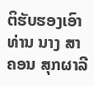ຕິຮັບຮອງເອົາ ທ່ານ ນາງ ສາຄອນ ສຸກຜາລີ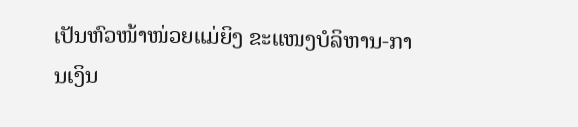ເປັນຫົວໜ້າໜ່ວຍແມ່ຍິງ ຂະແໜງບໍລິຫານ-ການເງິນ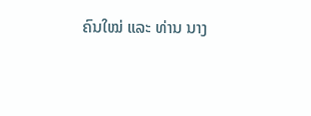ຄົນໃໝ່ ແລະ ທ່ານ ນາງ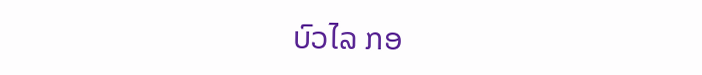ບົວໄລ ກອ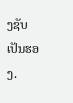ງຊັບ ເປັນຮອງ.